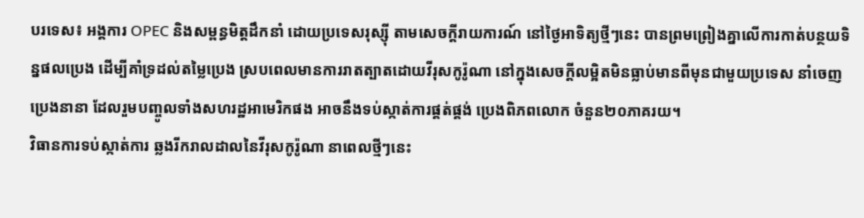បរទេស៖ អង្គការ OPEC និងសម្ពន្ធមិត្តដឹកនាំ ដោយប្រទេសរុស្ស៊ី តាមសេចក្តីរាយការណ៍ នៅថ្ងៃអាទិត្យថ្មីៗនេះ បានព្រមព្រៀងគ្នាលើការកាត់បន្ថយទិន្នផលប្រេង ដើម្បីគាំទ្រដល់តម្លៃប្រេង ស្របពេលមានការរាតត្បាតដោយវីរុសកូរ៉ូណា នៅក្នុងសេចក្តីលម្អិតមិនធ្លាប់មានពីមុនជាមួយប្រទេស នាំចេញប្រេងនានា ដែលរួមបញ្ចូលទាំងសហរដ្ឋអាមេរិកផង អាចនឹងទប់ស្កាត់ការផ្គត់ផ្គង់ ប្រេងពិភពលោក ចំនួន២០ភាគរយ។
វិធានការទប់ស្កាត់ការ ឆ្លងរីករាលដាលនៃវីរុសកូរ៉ូណា នាពេលថ្មីៗនេះ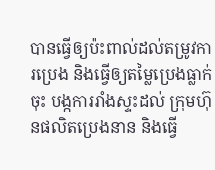បានធ្វើឲ្យប៉ះពាល់ដល់តម្រូវការប្រេង និងធ្វើឲ្យតម្លៃប្រេងធ្លាក់ចុះ បង្កការរាំងស្ទះដល់ ក្រុមហ៊ុនផលិតប្រេងនាន និងធ្វើ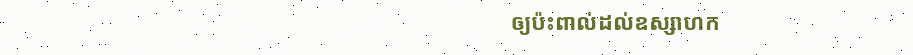ឲ្យប៉ះពាល់ដល់ឧស្សាហក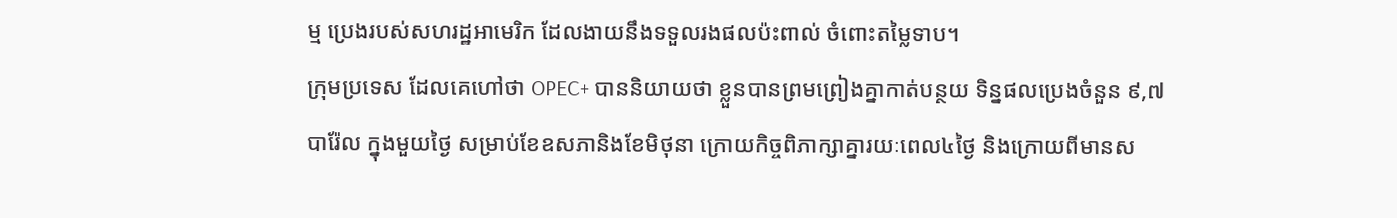ម្ម ប្រេងរបស់សហរដ្ឋអាមេរិក ដែលងាយនឹងទទួលរងផលប៉ះពាល់ ចំពោះតម្លៃទាប។
ក្រុមប្រទេស ដែលគេហៅថា OPEC+ បាននិយាយថា ខ្លួនបានព្រមព្រៀងគ្នាកាត់បន្ថយ ទិន្នផលប្រេងចំនួន ៩,៧បារ៉ែល ក្នុងមួយថ្ងៃ សម្រាប់ខែឧសភានិងខែមិថុនា ក្រោយកិច្ចពិភាក្សាគ្នារយៈពេល៤ថ្ងៃ និងក្រោយពីមានស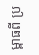ម្ពាធពី ប្រ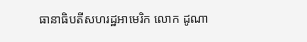ធានាធិបតីសហរដ្ឋអាមេរិក លោក ដូណា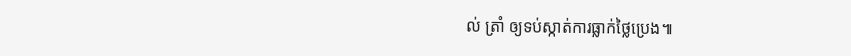ល់ ត្រាំ ឲ្យទប់ស្កាត់ការធ្លាក់ថ្លៃប្រេង៕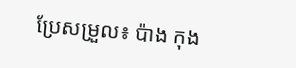ប្រែសម្រួល៖ ប៉ាង កុង